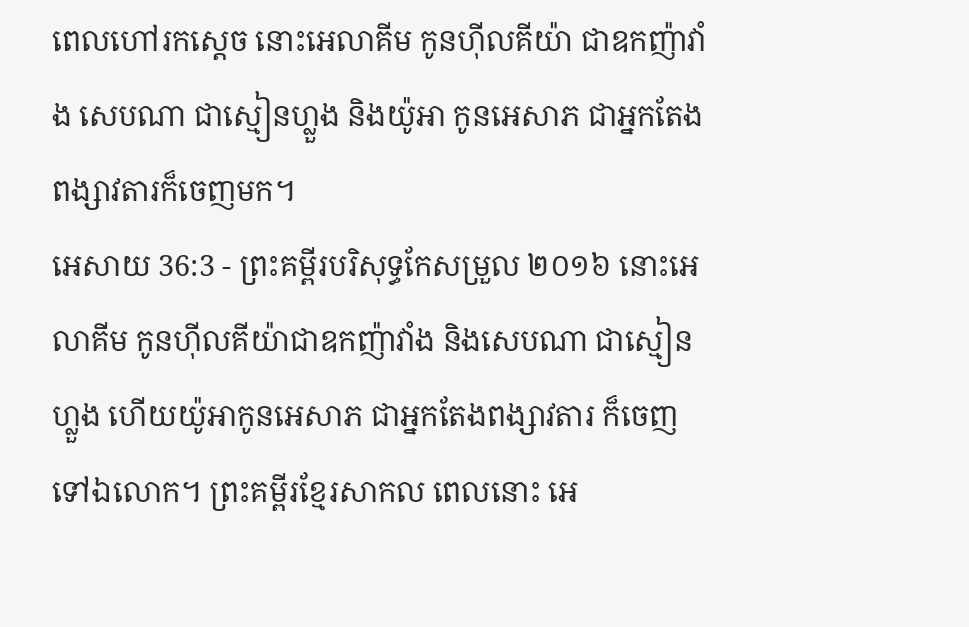ពេលហៅរកស្តេច នោះអេលាគីម កូនហ៊ីលគីយ៉ា ជាឧកញ៉ាវាំង សេបណា ជាស្មៀនហ្លួង និងយ៉ូអា កូនអេសាភ ជាអ្នកតែងពង្សាវតារក៏ចេញមក។
អេសាយ 36:3 - ព្រះគម្ពីរបរិសុទ្ធកែសម្រួល ២០១៦ នោះអេលាគីម កូនហ៊ីលគីយ៉ាជាឧកញ៉ាវាំង និងសេបណា ជាស្មៀនហ្លួង ហើយយ៉ូអាកូនអេសាភ ជាអ្នកតែងពង្សាវតារ ក៏ចេញទៅឯលោក។ ព្រះគម្ពីរខ្មែរសាកល ពេលនោះ អេ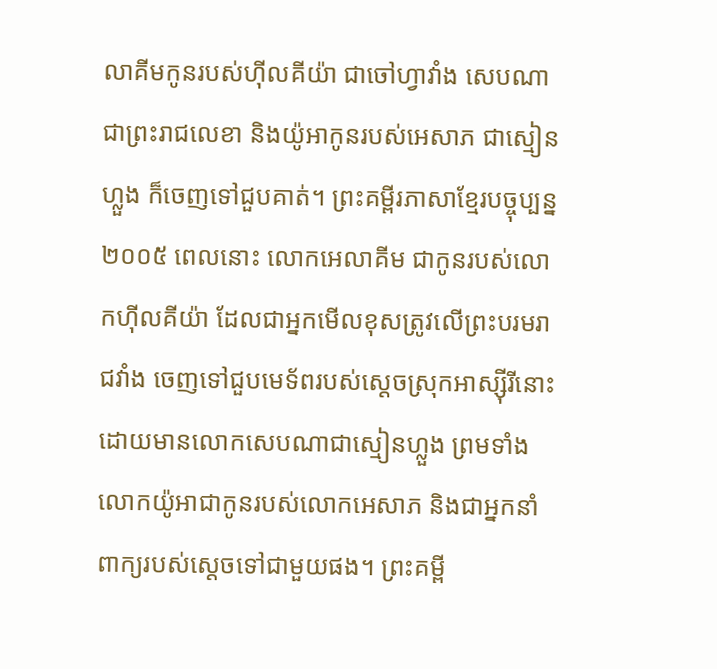លាគីមកូនរបស់ហ៊ីលគីយ៉ា ជាចៅហ្វាវាំង សេបណាជាព្រះរាជលេខា និងយ៉ូអាកូនរបស់អេសាភ ជាស្មៀនហ្លួង ក៏ចេញទៅជួបគាត់។ ព្រះគម្ពីរភាសាខ្មែរបច្ចុប្បន្ន ២០០៥ ពេលនោះ លោកអេលាគីម ជាកូនរបស់លោកហ៊ីលគីយ៉ា ដែលជាអ្នកមើលខុសត្រូវលើព្រះបរមរាជវាំង ចេញទៅជួបមេទ័ពរបស់ស្ដេចស្រុកអាស្ស៊ីរីនោះ ដោយមានលោកសេបណាជាស្មៀនហ្លួង ព្រមទាំងលោកយ៉ូអាជាកូនរបស់លោកអេសាភ និងជាអ្នកនាំពាក្យរបស់ស្ដេចទៅជាមួយផង។ ព្រះគម្ពី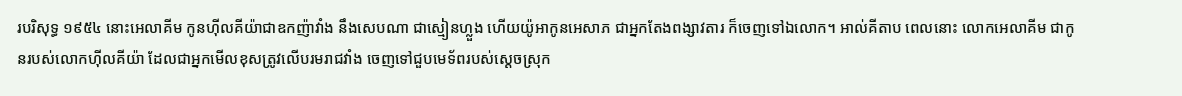របរិសុទ្ធ ១៩៥៤ នោះអេលាគីម កូនហ៊ីលគីយ៉ាជាឧកញ៉ាវាំង នឹងសេបណា ជាស្មៀនហ្លួង ហើយយ៉ូអាកូនអេសាភ ជាអ្នកតែងពង្សាវតារ ក៏ចេញទៅឯលោក។ អាល់គីតាប ពេលនោះ លោកអេលាគីម ជាកូនរបស់លោកហ៊ីលគីយ៉ា ដែលជាអ្នកមើលខុសត្រូវលើបរមរាជវាំង ចេញទៅជួបមេទ័ពរបស់ស្ដេចស្រុក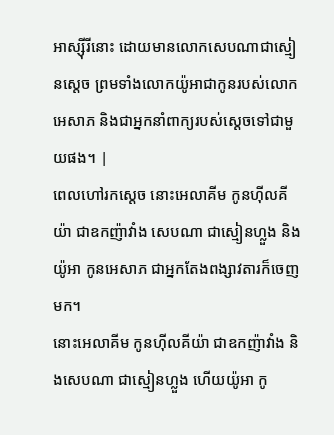អាស្ស៊ីរីនោះ ដោយមានលោកសេបណាជាស្មៀនស្តេច ព្រមទាំងលោកយ៉ូអាជាកូនរបស់លោកអេសាភ និងជាអ្នកនាំពាក្យរបស់ស្ដេចទៅជាមួយផង។ |
ពេលហៅរកស្តេច នោះអេលាគីម កូនហ៊ីលគីយ៉ា ជាឧកញ៉ាវាំង សេបណា ជាស្មៀនហ្លួង និងយ៉ូអា កូនអេសាភ ជាអ្នកតែងពង្សាវតារក៏ចេញមក។
នោះអេលាគីម កូនហ៊ីលគីយ៉ា ជាឧកញ៉ាវាំង និងសេបណា ជាស្មៀនហ្លួង ហើយយ៉ូអា កូ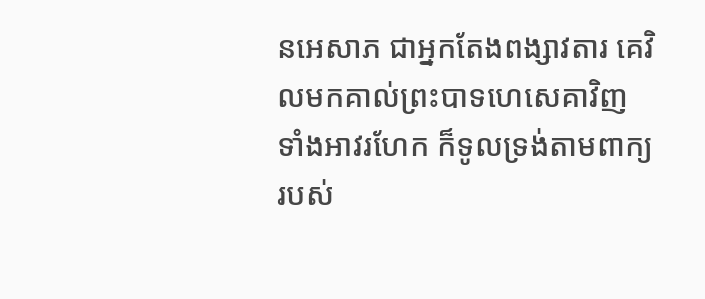នអេសាភ ជាអ្នកតែងពង្សាវតារ គេវិលមកគាល់ព្រះបាទហេសេគាវិញ ទាំងអាវរហែក ក៏ទូលទ្រង់តាមពាក្យរបស់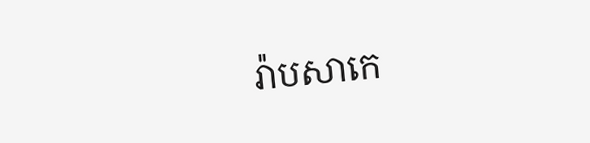រ៉ាបសាកេ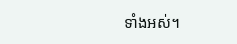ទាំងអស់។